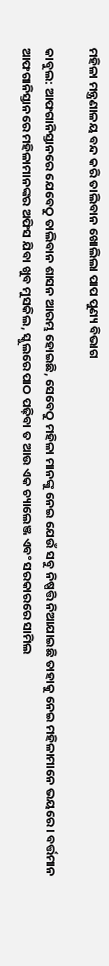ମହିଳା ମନ୍ତ୍ରଣାଳୟ ବନ୍ଦ କରି ତାଲିବାନ ଖୋଲିଲା ପାପ ପୁଣ୍ୟ ବିଭାଗ

କାବୁଲ: ଆଫଗାନିସ୍ତାନରେ ଯେବେଠୁ ତାଲିବାନ ଶାସନ ଆରମ୍ଭ ହୋଇଛି, ସେବେଠୁ ମହିଳା ମାନଙ୍କୁ ନେଇ ଯେଉଁ ସବୁ ନିଷ୍ପତ୍ତି ନିଆଯାଇଛି ତାହାକୁ ନେଇ ମହିଳାମାନେ ଭୟରେ । ବର୍ତ୍ତମାନ ଆଫଗାନିସ୍ତାନରେ ମହିଳାମାନଙ୍କର ଅଫିସ ଯିବା ଖୁବ ମୁସକିଲ, ସ୍କୁଲରେ ପାଠ ପଢ଼ିବା ତ ଆଉ ଏକ ଚ୍ୟାଲେଞ୍ଜ ଏବଂ ସରକାରରେ ସାମିଲ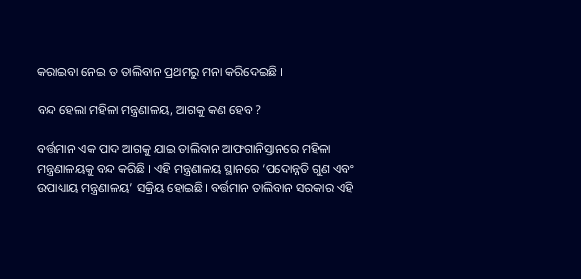କରାଇବା ନେଇ ତ ତାଲିବାନ ପ୍ରଥମରୁ ମନା କରିଦେଇଛି ।

ବନ୍ଦ ହେଲା ମହିଳା ମନ୍ତ୍ରଣାଳୟ, ଆଗକୁ କଣ ହେବ ?

ବର୍ତ୍ତମାନ ଏକ ପାଦ ଆଗକୁ ଯାଇ ତାଲିବାନ ଆଫଗାନିସ୍ତାନରେ ମହିଳା ମନ୍ତ୍ରଣାଳୟକୁ ବନ୍ଦ କରିଛି । ଏହି ମନ୍ତ୍ରଣାଳୟ ସ୍ଥାନରେ ‘ପଦୋନ୍ନତି ଗୁଣ ଏବଂ ଉପାଧ୍ୟାୟ ମନ୍ତ୍ରଣାଳୟ’ ସକ୍ରିୟ ହୋଇଛି। ବର୍ତ୍ତମାନ ତାଲିବାନ ସରକାର ଏହି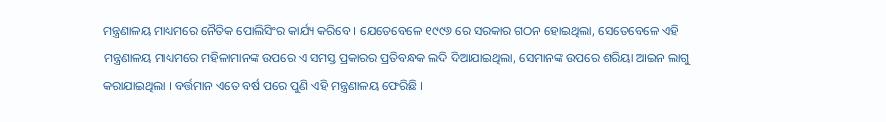ମନ୍ତ୍ରଣାଳୟ ମାଧ୍ୟମରେ ନୈତିକ ପୋଲିସିଂର କାର୍ଯ୍ୟ କରିବେ । ଯେତେବେଳେ ୧୯୯୬ ରେ ସରକାର ଗଠନ ହୋଇଥିଲା, ସେତେବେଳେ ଏହି ମନ୍ତ୍ରଣାଳୟ ମାଧ୍ୟମରେ ମହିଳାମାନଙ୍କ ଉପରେ ଏ ସମସ୍ତ ପ୍ରକାରର ପ୍ରତିବନ୍ଧକ ଲଦି ଦିଆଯାଇଥିଲା, ସେମାନଙ୍କ ଉପରେ ଶରିୟା ଆଇନ ଲାଗୁ କରାଯାଇଥିଲା । ବର୍ତ୍ତମାନ ଏତେ ବର୍ଷ ପରେ ପୁଣି ଏହି ମନ୍ତ୍ରଣାଳୟ ଫେରିଛି ।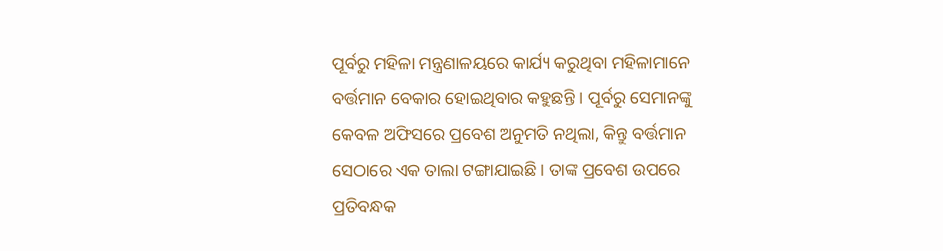ପୂର୍ବରୁ ମହିଳା ମନ୍ତ୍ରଣାଳୟରେ କାର୍ଯ୍ୟ କରୁଥିବା ମହିଳାମାନେ ବର୍ତ୍ତମାନ ବେକାର ହୋଇଥିବାର କହୁଛନ୍ତି । ପୂର୍ବରୁ ସେମାନଙ୍କୁ କେବଳ ଅଫିସରେ ପ୍ରବେଶ ଅନୁମତି ନଥିଲା, କିନ୍ତୁ ବର୍ତ୍ତମାନ ସେଠାରେ ଏକ ତାଲା ଟଙ୍ଗାଯାଇଛି। ତାଙ୍କ ପ୍ରବେଶ ଉପରେ ପ୍ରତିବନ୍ଧକ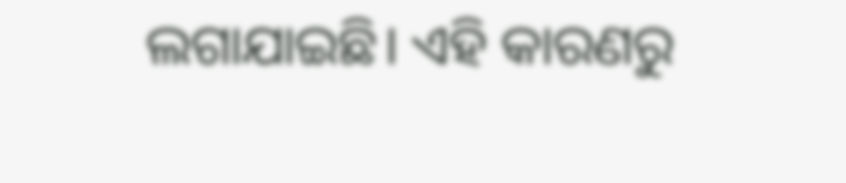ଲଗାଯାଇଛି। ଏହି କାରଣରୁ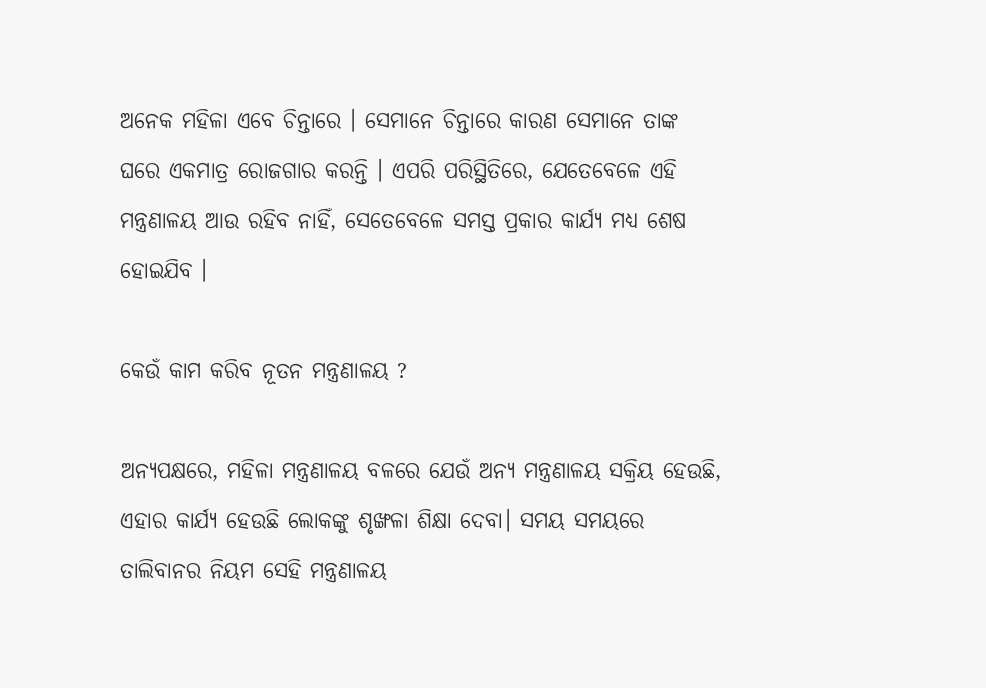ଅନେକ ମହିଳା ଏବେ ଚିନ୍ତାରେ । ସେମାନେ ଚିନ୍ତାରେ କାରଣ ସେମାନେ ତାଙ୍କ ଘରେ ଏକମାତ୍ର ରୋଜଗାର କରନ୍ତି । ଏପରି ପରିସ୍ଥିତିରେ, ଯେତେବେଳେ ଏହି ମନ୍ତ୍ରଣାଳୟ ଆଉ ରହିବ ନାହିଁ, ସେତେବେଳେ ସମସ୍ତ ପ୍ରକାର କାର୍ଯ୍ୟ ମଧ୍ୟ ଶେଷ ହୋଇଯିବ ।

କେଉଁ କାମ କରିବ ନୂତନ ମନ୍ତ୍ରଣାଳୟ ?

ଅନ୍ୟପକ୍ଷରେ, ମହିଳା ମନ୍ତ୍ରଣାଳୟ ବଳରେ ଯେଉଁ ଅନ୍ୟ ମନ୍ତ୍ରଣାଳୟ ସକ୍ରିୟ ହେଉଛି, ଏହାର କାର୍ଯ୍ୟ ହେଉଛି ଲୋକଙ୍କୁ ଶୃଙ୍ଖଳା ଶିକ୍ଷା ଦେବା। ସମୟ ସମୟରେ ତାଲିବାନର ନିୟମ ସେହି ମନ୍ତ୍ରଣାଳୟ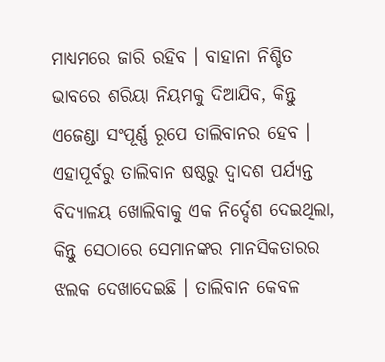ମାଧ୍ୟମରେ ଜାରି ରହିବ । ବାହାନା ନିଶ୍ଚିତ ଭାବରେ ଶରିୟା ନିୟମକୁ ଦିଆଯିବ, କିନ୍ତୁ ଏଜେଣ୍ଡା ସଂପୂର୍ଣ୍ଣ ରୂପେ ତାଲିବାନର ହେବ । ଏହାପୂର୍ବରୁ ତାଲିବାନ ଷଷ୍ଠରୁ ଦ୍ୱାଦଶ ପର୍ଯ୍ୟନ୍ତ ବିଦ୍ୟାଳୟ ଖୋଲିବାକୁ ଏକ ନିର୍ଦ୍ଦେଶ ଦେଇଥିଲା, କିନ୍ତୁ ସେଠାରେ ସେମାନଙ୍କର ମାନସିକତାରର ଝଲକ ଦେଖାଦେଇଛି । ତାଲିବାନ କେବଳ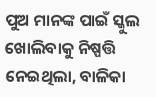ପୁଅ ମାନଙ୍କ ପାଇଁ ସ୍କୁଲ ଖୋଲିବାକୁ ନିଷ୍ପତ୍ତି ନେଇଥିଲା, ବାଳିକା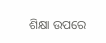ଶିକ୍ଷା ଉପରେ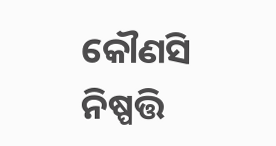କୌଣସି ନିଷ୍ପତ୍ତି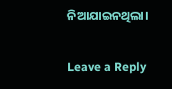ନିଆଯାଇନଥିଲା।

Leave a Reply